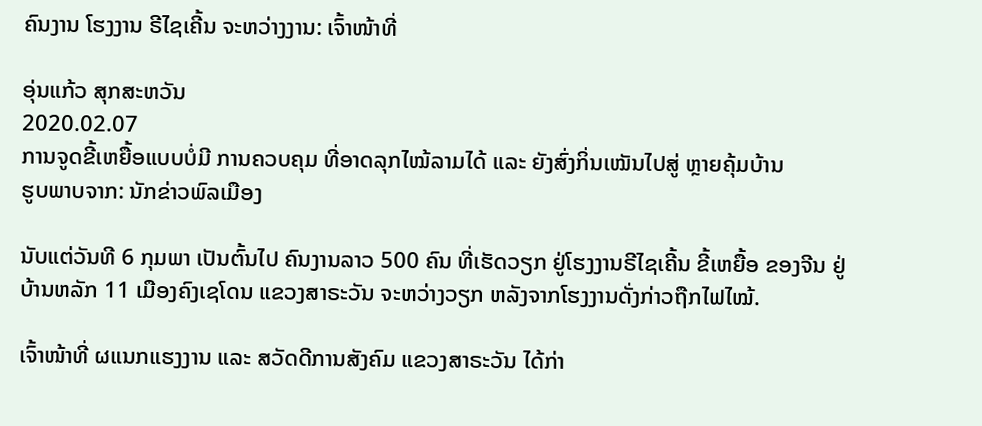ຄົນງານ ໂຮງງານ ຣີໄຊເຄີ້ນ ຈະຫວ່າງງານ: ເຈົ້າໜ້າທີ່

ອຸ່ນແກ້ວ ສຸກສະຫວັນ
2020.02.07
ການຈູດຂີ້ເຫຍື້ອແບບບໍ່ມີ ການຄວບຄຸມ ທີ່ອາດລຸກໄໝ້ລາມໄດ້ ແລະ ຍັງສົ່ງກິ່ນເໝັນໄປສູ່ ຫຼາຍຄຸ້ມບ້ານ
ຮູບພາບຈາກ: ນັກຂ່າວພົລເມືອງ

ນັບແຕ່ວັນທີ 6 ກຸມພາ ເປັນຕົ້ນໄປ ຄົນງານລາວ 500 ຄົນ ທີ່ເຮັດວຽກ ຢູ່ໂຮງງານຣີໄຊເຄີ້ນ ຂີ້ເຫຍື້ອ ຂອງຈີນ ຢູ່ບ້ານຫລັກ 11 ເມືອງຄົງເຊໂດນ ແຂວງສາຣະວັນ ຈະຫວ່າງວຽກ ຫລັງຈາກໂຮງງານດັ່ງກ່າວຖືກໄຟໄໝ້.

ເຈົ້າໜ້າທີ່ ຜແນກແຮງງານ ແລະ ສວັດດີການສັງຄົມ ແຂວງສາຣະວັນ ໄດ້ກ່າ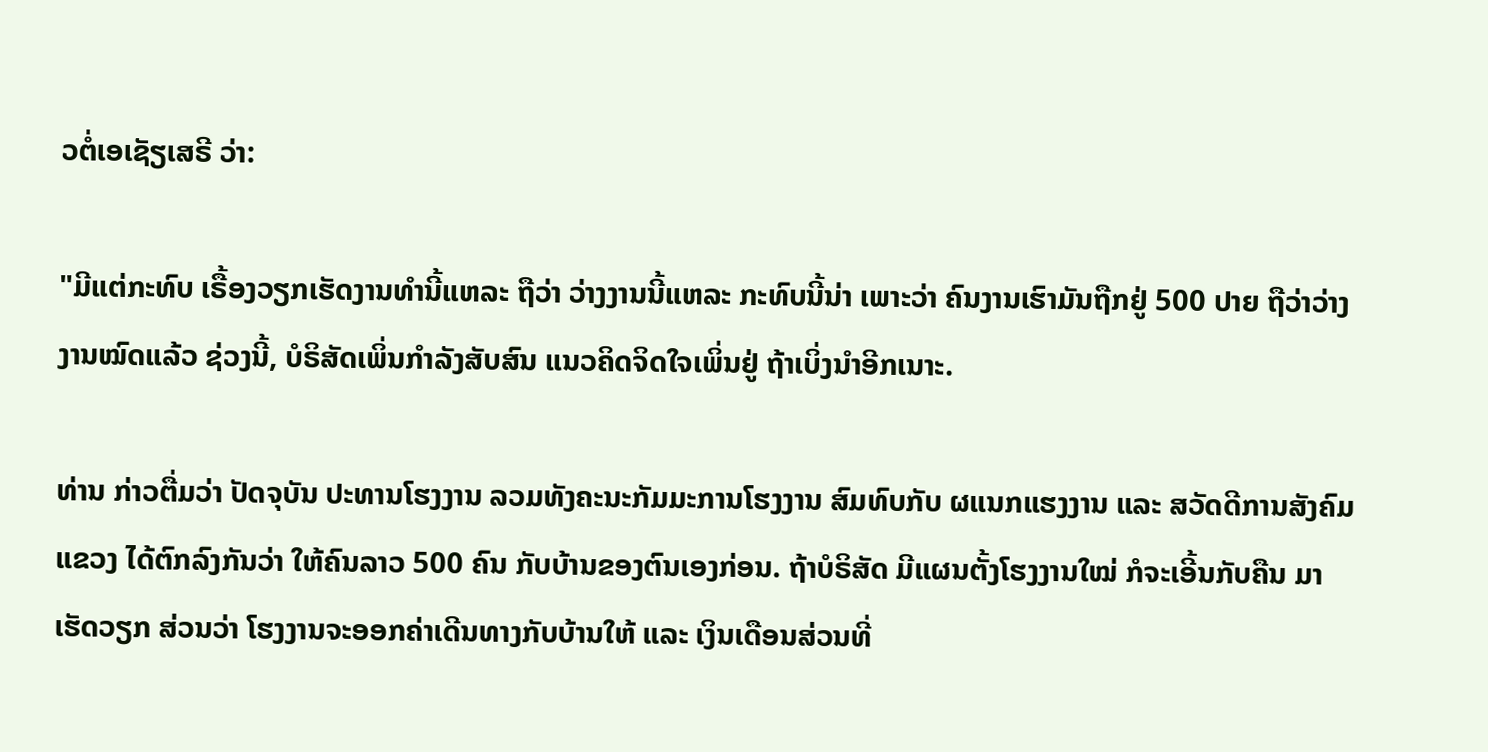ວຕໍ່ເອເຊັຽເສຣີ ວ່າ:

"ມີແຕ່ກະທົບ ເຣື້ອງວຽກເຮັດງານທຳນີ້ແຫລະ ຖືວ່າ ວ່າງງານນີ້ແຫລະ ກະທົບນີ້ນ່າ ເພາະວ່າ ຄົນງານເຮົາມັນຖືກຢູ່ 500 ປາຍ ຖືວ່າວ່າງງານໝົດແລ້ວ ຊ່ວງນີ້, ບໍຣິສັດເພິ່ນກຳລັງສັບສົນ ແນວຄິດຈິດໃຈເພິ່ນຢູ່ ຖ້າເບິ່ງນຳອີກເນາະ.

ທ່ານ ກ່າວຕື່ມວ່າ ປັດຈຸບັນ ປະທານໂຮງງານ ລວມທັງຄະນະກັມມະການໂຮງງານ ສົມທົບກັບ ຜແນກແຮງງານ ແລະ ສວັດດີການສັງຄົມແຂວງ ໄດ້ຕົກລົງກັນວ່າ ໃຫ້ຄົນລາວ 500 ຄົນ ກັບບ້ານຂອງຕົນເອງກ່ອນ. ຖ້າບໍຣິສັດ ມີແຜນຕັ້ງໂຮງງານໃໝ່ ກໍຈະເອີ້ນກັບຄືນ ມາເຮັດວຽກ ສ່ວນວ່າ ໂຮງງານຈະອອກຄ່າເດີນທາງກັບບ້ານໃຫ້ ແລະ ເງິນເດືອນສ່ວນທີ່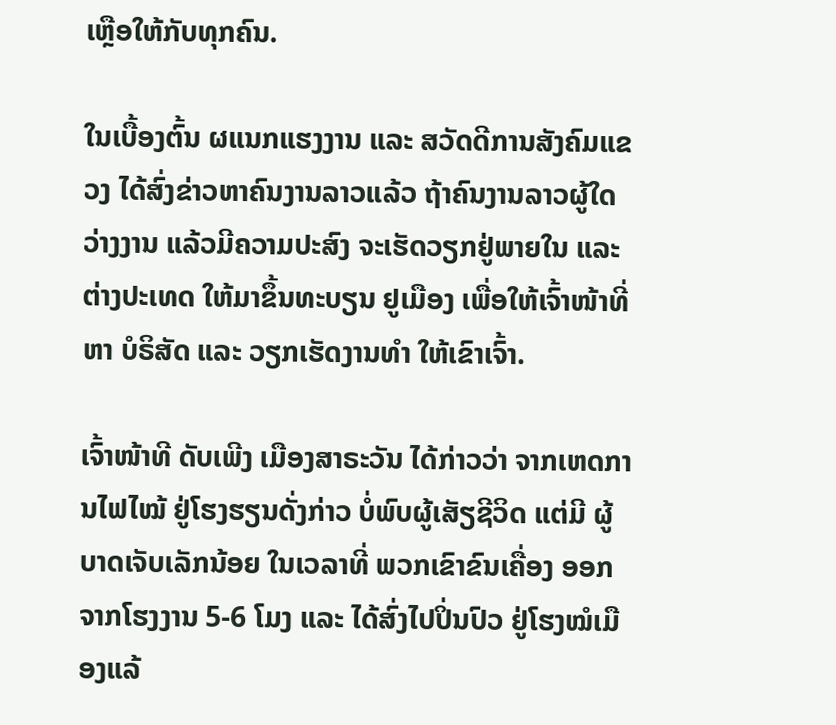ເຫຼືອໃຫ້ກັບທຸກຄົນ.

ໃນເບື້ອງຕົ້ນ ຜແນກແຮງງານ ແລະ ສວັດດີການສັງຄົມແຂວງ ໄດ້ສົ່ງຂ່າວຫາຄົນງານລາວແລ້ວ ຖ້າຄົນງານລາວຜູ້ໃດ ວ່າງງານ ແລ້ວມີຄວາມປະສົງ ຈະເຮັດວຽກຢູ່ພາຍໃນ ແລະ ຕ່າງປະເທດ ໃຫ້ມາຂຶ້ນທະບຽນ ຢູເມືອງ ເພື່ອໃຫ້ເຈົ້າໜ້າທີ່ຫາ ບໍຣິສັດ ແລະ ວຽກເຮັດງານທຳ ໃຫ້ເຂົາເຈົ້າ.

ເຈົ້າໜ້າທີ ດັບເພີງ ເມືອງສາຣະວັນ ໄດ້ກ່າວວ່າ ຈາກເຫດການໄຟໄໝ້ ຢູ່ໂຮງຮຽນດັ່ງກ່າວ ບໍ່ພົບຜູ້ເສັຽຊີວິດ ແຕ່ມີ ຜູ້ບາດເຈັບເລັກນ້ອຍ ໃນເວລາທີ່ ພວກເຂົາຂົນເຄື່ອງ ອອກຈາກໂຮງງານ 5-6 ໂມງ ແລະ ໄດ້ສົ່ງໄປປິ່ນປົວ ຢູ່ໂຮງໝໍເມືອງແລ້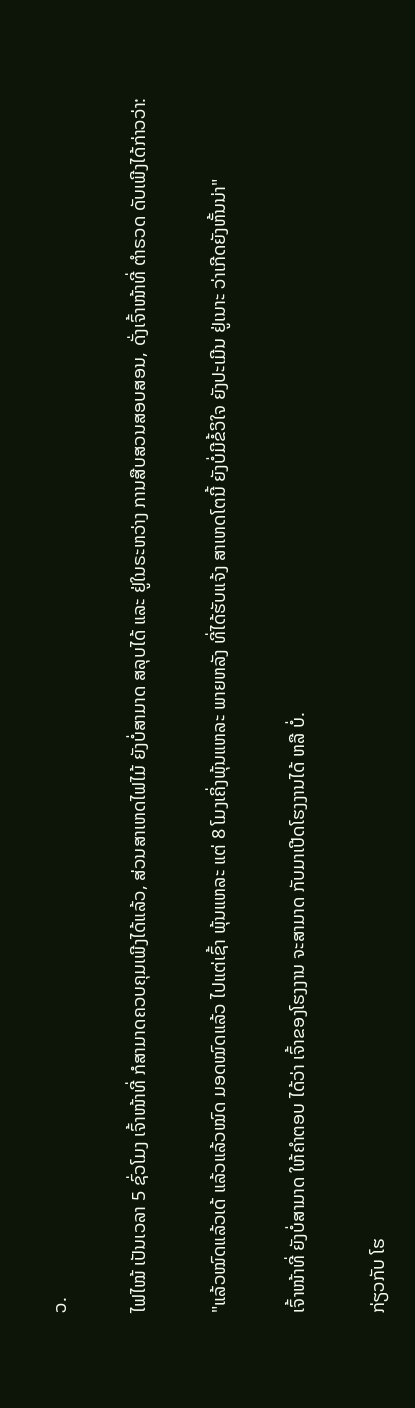ວ.

ໄຟໄໝ້ ເປັນເວລາ 5 ຊົ່ວໂມງ ເຈົ້າໜ້າທີ່ ກໍສາມາດຄວບຄຸມເພີງໄດ້ແລ້ວ, ສ່ວນສາເຫດໄຟໄມ້ ຍັງບໍ່ສາມາດ ສລຸບໄດ້ ແລະ ຢູ່ໃນຣະຫວ່າງ ການສືບສວນສອບສອນ, ດັ່ງເຈົ້າໜ້າທີ່ ຕຳຣວດ ດັບເພີງໄດ້ກ່າວວ່າ:

"ແລ້ວໝົດແລ້ວເດ້ ແລ້ວແລ້ວໝົດ ມອດໝົດແລ້ວ ໄປແຕ່ເຊົ້າ ພຸ້ນແຫລະ ແຕ່ 8 ໂມງເຄິ່ງພຸ້ນແຫລະ ພາຍຫລັງ ທີ່ໄດ້ຮັບແຈ້ງ ສາເຫດໂຕນີ້ ຍັງບໍ່ມີຂໍ້ວິໃຈ ຍັງປະເມີນ ຢູ່ເນາະ ວ່າເກີດຍັງຫັ້ນນ່າ"

ເຈົ້າໜ້າທີ່ ຍັງບໍ່ສາມາດ ໃຫ້ຄຳຕອບ ໄດ້ວ່າ ເຈົ້າຂອງໂຮງງານ ຈະສາມາດ ກັບມາເປີດໂຮງງານໄດ້ ຫລື ບໍ່.

ກ່ຽວກັບ ໂຮ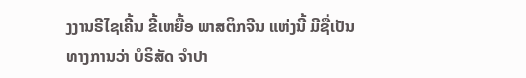ງງານຣີໄຊເຄີ້ນ ຂີ້ເຫຍື້ອ ພາສຕິກຈີນ ແຫ່ງນີ້ ມີຊື່ເປັນທາງການວ່າ ບໍຣິສັດ ຈຳປາ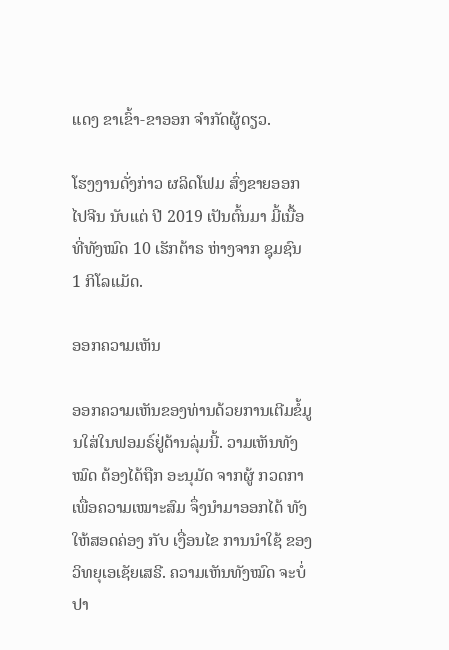ແດງ ຂາເຂົ້າ-ຂາອອກ ຈຳກັດຜູ້ດຽວ.

ໂຮງງານດັ່ງກ່າວ ຜລິດໂຟມ ສົ່ງຂາຍອອກໄປຈີນ ນັບແຕ່ ປີ 2019 ເປັນຕົ້ນມາ ມີ້ເນື້ອທີ່ທັງໝົດ 10 ເຮັກຕ້າຣ ຫ່າງຈາກ ຊຸມຊົນ 1 ກິໂລແມັດ.

ອອກຄວາມເຫັນ

ອອກຄວາມເຫັນຂອງທ່ານດ້ວຍການເຕີມຂໍ້ມູນໃສ່ໃນຟອມຣ໌ຢູ່ດ້ານລຸ່ມນີ້. ວາມເຫັນທັງໝົດ ຕ້ອງໄດ້ຖືກ ອະນຸມັດ ຈາກຜູ້ ກວດກາ ເພື່ອຄວາມເໝາະສົມ ຈຶ່ງນໍາມາອອກໄດ້ ທັງໃຫ້ສອດຄ່ອງ ກັບ ເງື່ອນໄຂ ການນຳໃຊ້ ຂອງ ວິທຍຸເອເຊັຍເສຣີ. ຄວາມເຫັນທັງໝົດ ຈະບໍ່ປາ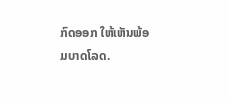ກົດອອກ ໃຫ້ເຫັນພ້ອມບາດໂລດ.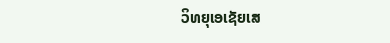ວິທຍຸເອເຊັຍເສ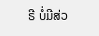ຣີ ບໍ່ມີສ່ວ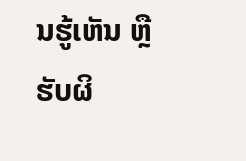ນຮູ້ເຫັນ ຫຼືຮັບຜິ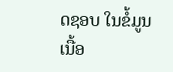ດຊອບ ໃນຂໍ້ມູນເນື້ອ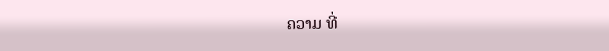ຄວາມ ທີ່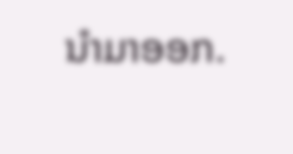ນໍາມາອອກ.